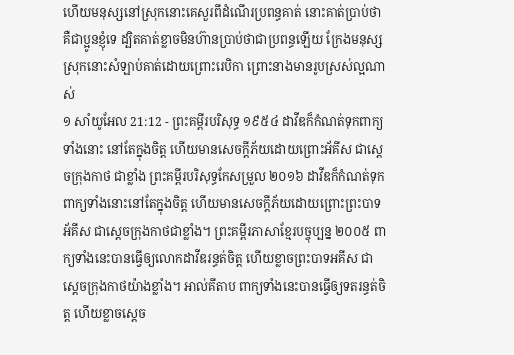ហើយមនុស្សនៅស្រុកនោះគេសួរពីដំណើរប្រពន្ធគាត់ នោះគាត់ប្រាប់ថា គឺជាប្អូនខ្ញុំទេ ដ្បិតគាត់ខ្លាចមិនហ៊ានប្រាប់ថាជាប្រពន្ធឡើយ ក្រែងមនុស្សស្រុកនោះសំឡាប់គាត់ដោយព្រោះរេបិកា ព្រោះនាងមានរូបស្រស់ល្អណាស់
១ សាំយូអែល 21:12 - ព្រះគម្ពីរបរិសុទ្ធ ១៩៥៤ ដាវីឌក៏កំណត់ទុកពាក្យទាំងនោះ នៅតែក្នុងចិត្ត ហើយមានសេចក្ដីភ័យដោយព្រោះអ័គីស ជាស្តេចក្រុងកាថ ជាខ្លាំង ព្រះគម្ពីរបរិសុទ្ធកែសម្រួល ២០១៦ ដាវីឌក៏កំណត់ទុកពាក្យទាំងនោះនៅតែក្នុងចិត្ត ហើយមានសេចក្ដីភ័យដោយព្រោះព្រះបាទអ័គីស ជាស្តេចក្រុងកាថជាខ្លាំង។ ព្រះគម្ពីរភាសាខ្មែរបច្ចុប្បន្ន ២០០៥ ពាក្យទាំងនេះបានធ្វើឲ្យលោកដាវីឌរន្ធត់ចិត្ត ហើយខ្លាចព្រះបាទអគីស ជាស្ដេចក្រុងកាថយ៉ាងខ្លាំង។ អាល់គីតាប ពាក្យទាំងនេះបានធ្វើឲ្យទតរន្ធត់ចិត្ត ហើយខ្លាចស្តេច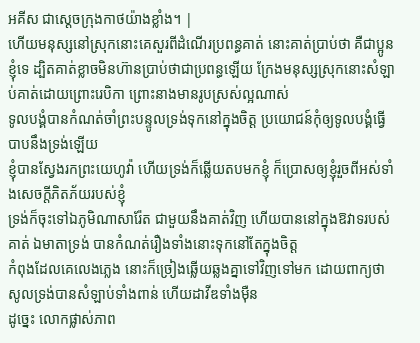អគីស ជាស្តេចក្រុងកាថយ៉ាងខ្លាំង។ |
ហើយមនុស្សនៅស្រុកនោះគេសួរពីដំណើរប្រពន្ធគាត់ នោះគាត់ប្រាប់ថា គឺជាប្អូនខ្ញុំទេ ដ្បិតគាត់ខ្លាចមិនហ៊ានប្រាប់ថាជាប្រពន្ធឡើយ ក្រែងមនុស្សស្រុកនោះសំឡាប់គាត់ដោយព្រោះរេបិកា ព្រោះនាងមានរូបស្រស់ល្អណាស់
ទូលបង្គំបានកំណត់ចាំព្រះបន្ទូលទ្រង់ទុកនៅក្នុងចិត្ត ប្រយោជន៍កុំឲ្យទូលបង្គំធ្វើបាបនឹងទ្រង់ឡើយ
ខ្ញុំបានស្វែងរកព្រះយេហូវ៉ា ហើយទ្រង់ក៏ឆ្លើយតបមកខ្ញុំ ក៏ប្រោសឲ្យខ្ញុំរួចពីអស់ទាំងសេចក្ដីភិតភ័យរបស់ខ្ញុំ
ទ្រង់ក៏ចុះទៅឯភូមិណាសារ៉ែត ជាមួយនឹងគាត់វិញ ហើយបាននៅក្នុងឱវាទរបស់គាត់ ឯមាតាទ្រង់ បានកំណត់រឿងទាំងនោះទុកនៅតែក្នុងចិត្ត
កំពុងដែលគេលេងភ្លេង នោះក៏ច្រៀងឆ្លើយឆ្លងគ្នាទៅវិញទៅមក ដោយពាក្យថា សូលទ្រង់បានសំឡាប់ទាំងពាន់ ហើយដាវីឌទាំងម៉ឺន
ដូច្នេះ លោកផ្លាស់ភាព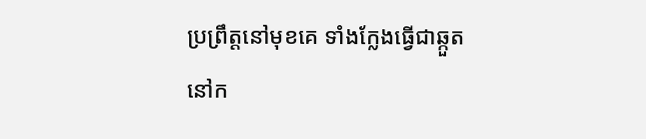ប្រព្រឹត្តនៅមុខគេ ទាំងក្លែងធ្វើជាឆ្កួតនៅក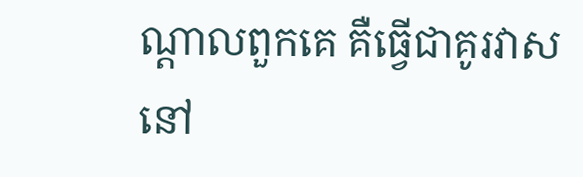ណ្តាលពួកគេ គឺធ្វើជាគូរវាសនៅ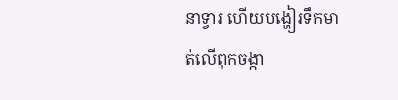នាទ្វារ ហើយបង្ហៀរទឹកមាត់លើពុកចង្កា